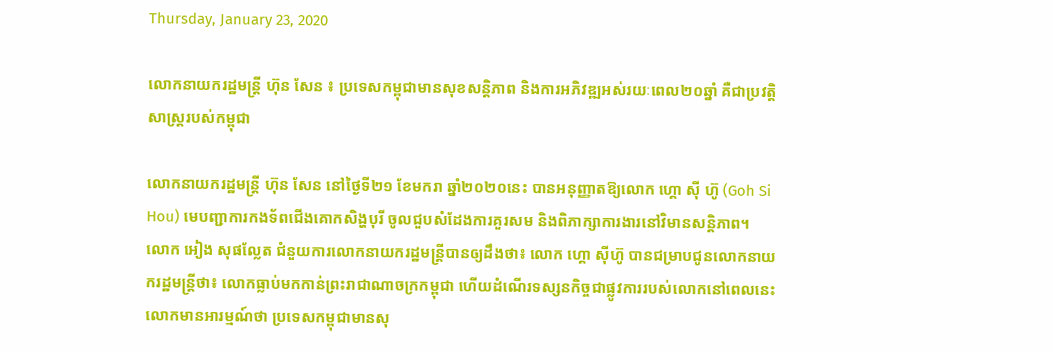Thursday, January 23, 2020

លោកនាយករដ្ឋមន្ត្រី ហ៊ុន សែន ៖ ប្រទេសកម្ពុជាមានសុខសន្តិភាព និងការអភិវឌ្ឍអស់រយៈពេល២០ឆ្នាំ គឺជាប្រវត្តិសាស្ត្ររបស់កម្ពុជា

លោកនាយករដ្ឋមន្ត្រី ហ៊ុន សែន នៅថ្ងៃទី២១ ខែមករា ឆ្នាំ២០២០នេះ បានអនុញ្ញាតឱ្យលោក ហ្គោ ស៊ី ហ៊ូ (Goh Si Hou) មេបញ្ជាការកងទ័ពជើងគោកសិង្ហបុរី ចូលជួបសំដែងការគួរសម និងពិភាក្សាការងារនៅវិមានសន្តិភាព។
លោក អៀង សុផល្លែត ជំនួយការលោកនាយករដ្ឋមន្ត្រីបានឲ្យដឹងថា៖ លោក ហ្គោ ស៊ីហ៊ូ បានជម្រាបជូនលោកនាយករដ្ឋមន្ត្រីថា៖ លោកធ្លាប់មកកាន់ព្រះរាជាណាចក្រកម្ពុជា ហើយដំណើរទស្សនកិច្ចជាផ្លូវការរបស់លោកនៅពេលនេះ លោកមានអារម្មណ៍ថា ប្រទេសកម្ពុជាមានសុ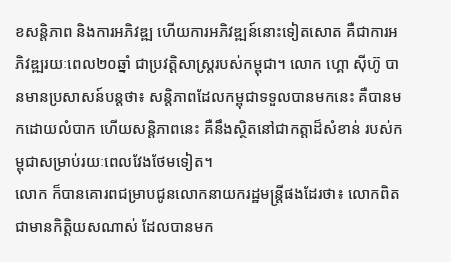ខសន្តិភាព និងការអភិវឌ្ឍ ហើយការអភិវឌ្ឍន៍នោះទៀតសោត គឺជាការអភិវឌ្ឍរយៈពេល២០ឆ្នាំ ជាប្រវត្តិសាស្ត្ររបស់កម្ពុជា។ លោក ហ្គោ ស៊ីហ៊ូ បានមានប្រសាសន៍បន្ដថា៖ សន្តិភាពដែលកម្ពុជាទទួលបានមកនេះ គឺបានមកដោយលំបាក ហើយសន្តិភាពនេះ គឺនឹងស្ថិតនៅជាកត្តាដ៏សំខាន់ របស់កម្ពុជាសម្រាប់រយៈពេលវែងថែមទៀត។
លោក ក៏បានគោរពជម្រាបជូនលោកនាយករដ្ឋមន្រ្ដីផងដែរថា៖ លោកពិតជាមានកិត្តិយសណាស់ ដែលបានមក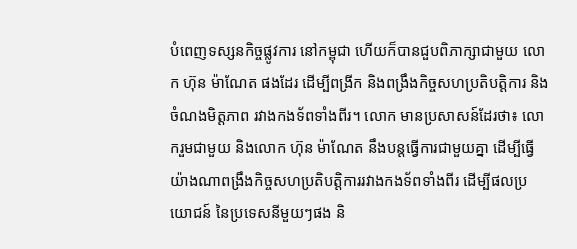បំពេញទស្សនកិច្ចផ្លូវការ នៅកម្ពុជា ហើយក៏បានជួបពិភាក្សាជាមួយ លោក ហ៊ុន ម៉ាណែត ផងដែរ ដើម្បីពង្រីក និងពង្រឹងកិច្ចសហប្រតិបត្តិការ និងចំណងមិត្តភាព រវាងកងទ័ពទាំងពីរ។ លោក មានប្រសាសន៍ដែរថា៖ លោករួមជាមួយ និងលោក ហ៊ុន ម៉ាណែត នឹងបន្តធ្វើការជាមួយគ្នា ដើម្បីធ្វើយ៉ាងណាពង្រឹងកិច្ចសហប្រតិបត្តិការរវាងកងទ័ពទាំងពីរ ដើម្បីផលប្រយោជន៍ នៃប្រទេសនីមួយៗផង និ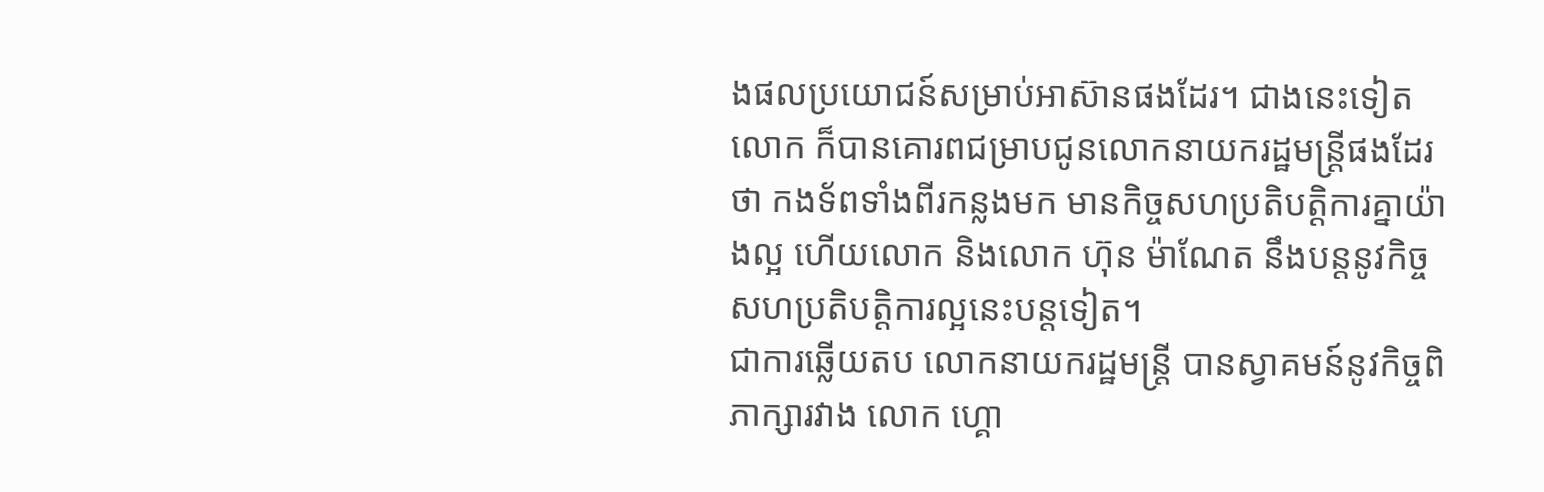ងផលប្រយោជន៍សម្រាប់អាស៊ានផងដែរ។ ជាងនេះទៀតលោក ក៏បានគោរពជម្រាបជូនលោកនាយករដ្ឋមន្រ្ដីផងដែរថា កងទ័ពទាំងពីរកន្លងមក មានកិច្ចសហប្រតិបត្ដិការគ្នាយ៉ាងល្អ ហើយលោក និងលោក ហ៊ុន ម៉ាណែត នឹងបន្តនូវកិច្ចសហប្រតិបត្តិការល្អនេះបន្តទៀត។
ជាការឆ្លើយតប លោកនាយករដ្ឋមន្រ្ដី បានស្វាគមន៍នូវកិច្ចពិភាក្សារវាង លោក ហ្គោ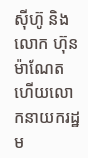ស៊ីហ៊ូ និងលោក ហ៊ុន ម៉ាណែត ហើយលោកនាយករដ្ឋម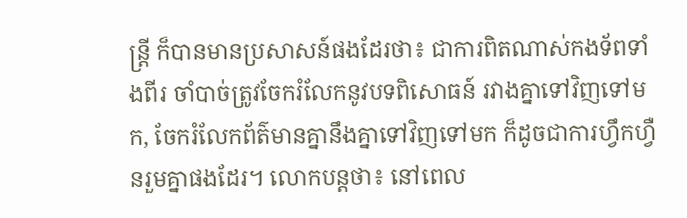ន្រ្ដី ក៏បានមានប្រសាសន៍ផងដែរថា៖ ជាការពិតណាស់កងទ័ពទាំងពីរ ចាំបាច់ត្រូវចែករំលែកនូវបទពិសោធន៍ រវាងគ្នាទៅវិញទៅមក, ចែករំលែកព័ត៌មានគ្នានឹងគ្នាទៅវិញទៅមក ក៏ដូចជាការហ្វឹកហ្វឺនរួមគ្នាផងដែរ។ លោកបន្តថា៖ នៅពេល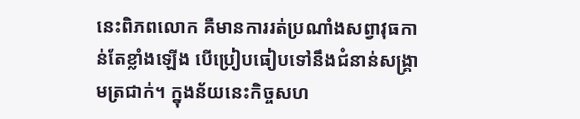នេះពិភពលោក គឺមានការរត់ប្រណាំងសព្វាវុធកាន់តែខ្លាំងឡើង បើប្រៀបធៀបទៅនឹងជំនាន់សង្គ្រាមត្រជាក់។ ក្នុងន័យនេះកិច្ចសហ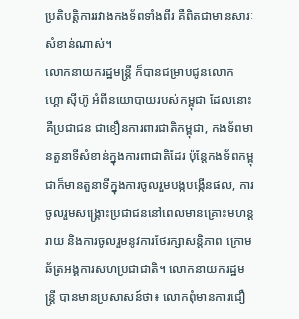ប្រតិបត្តិការរវាងកងទ័ពទាំងពីរ គឺពិតជាមានសារៈសំខាន់ណាស់។
លោកនាយករដ្ឋមន្រ្ដី ក៏បានជម្រាបជូនលោក ហ្គោ ស៊ីហ៊ូ អំពីនយោបាយរបស់កម្ពុជា ដែលនោះគឺប្រជាជន ជាខឿនការពារជាតិកម្ពុជា, កងទ័ពមានតួនាទីសំខាន់ក្នុងការពាជាតិដែរ ប៉ុន្តែកងទ័ពកម្ពុជាក៏មានតួនាទីក្នុងការចូលរួមបង្កបង្កើនផល, ការចូលរួមសង្គ្រោះប្រជាជននៅពេលមានគ្រោះមហន្តរាយ និងការចូលរួមនូវការថែរក្សាសន្តិភាព ក្រោមឆ័ត្រអង្គការសហប្រជាជាតិ។ លោកនាយករដ្ឋមន្រ្ដី បានមានប្រសាសន៍ថា៖ លោកពុំមានការជឿ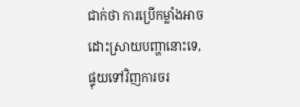ជាក់ថា ការប្រើកម្លាំងអាចដោះស្រាយបញ្ហានោះទេ, ផ្ទុយទៅវិញការចរ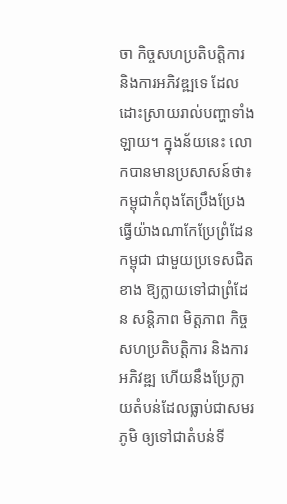ចា កិច្ចសហប្រតិបត្តិការ និងការអភិវឌ្ឍទេ ដែលដោះស្រាយរាល់បញ្ហាទាំងឡាយ។ ក្នុងន័យនេះ លោកបានមានប្រសាសន៍ថា៖ កម្ពុជាកំពុងតែប្រឹងប្រែងធ្វើយ៉ាងណាកែប្រែព្រំដែនកម្ពុជា ជាមួយប្រទេសជិតខាង ឱ្យក្លាយទៅជាព្រំដែន សន្តិភាព មិត្តភាព កិច្ចសហប្រតិបត្តិការ និងការអភិវឌ្ឍ ហើយនឹងប្រែក្លាយតំបន់ដែលធ្លាប់ជាសមរភូមិ ឲ្យទៅជាតំបន់ទី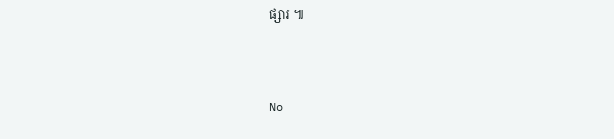ផ្សារ ៕



No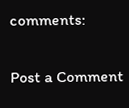comments:

Post a Comment